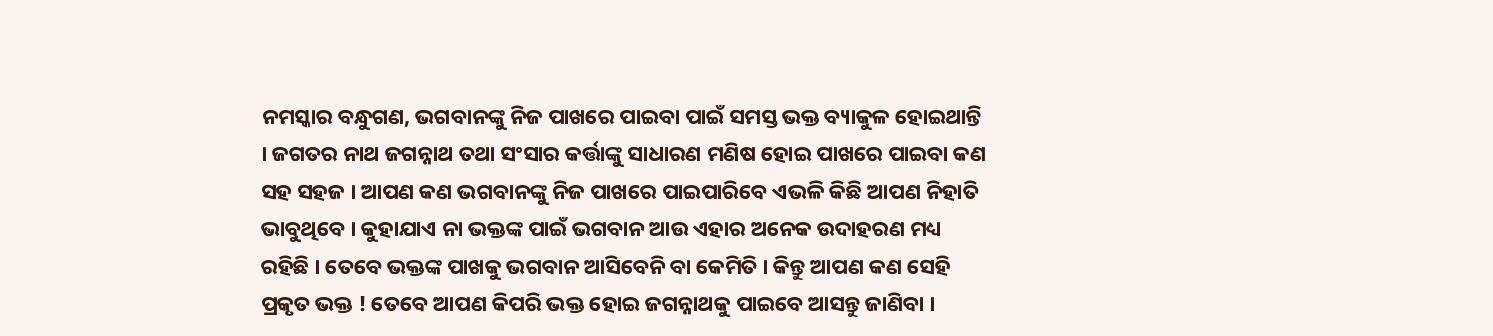ନମସ୍କାର ବନ୍ଧୁଗଣ, ଭଗବାନଙ୍କୁ ନିଜ ପାଖରେ ପାଇବା ପାଇଁ ସମସ୍ତ ଭକ୍ତ ବ୍ୟାକୁଳ ହୋଇଥାନ୍ତି । ଜଗତର ନାଥ ଜଗନ୍ନାଥ ତଥା ସଂସାର କର୍ତ୍ତାଙ୍କୁ ସାଧାରଣ ମଣିଷ ହୋଇ ପାଖରେ ପାଇବା କଣ ସହ ସହଜ । ଆପଣ କଣ ଭଗବାନଙ୍କୁ ନିଜ ପାଖରେ ପାଇପାରିବେ ଏଭଳି କିଛି ଆପଣ ନିହାତି ଭାବୁଥିବେ । କୁହାଯାଏ ନା ଭକ୍ତଙ୍କ ପାଇଁ ଭଗବାନ ଆଉ ଏହାର ଅନେକ ଉଦାହରଣ ମଧ୍ୟ ରହିଛି । ତେବେ ଭକ୍ତଙ୍କ ପାଖକୁ ଭଗବାନ ଆସିବେନି ବା କେମିତି । କିନ୍ତୁ ଆପଣ କଣ ସେହି ପ୍ରକୃତ ଭକ୍ତ ! ତେବେ ଆପଣ କିପରି ଭକ୍ତ ହୋଇ ଜଗନ୍ନାଥକୁ ପାଇବେ ଆସନ୍ତୁ ଜାଣିବା ।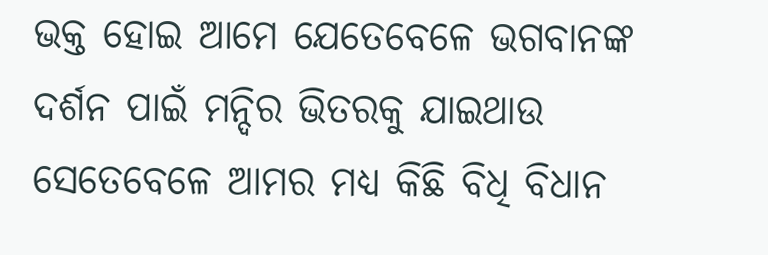ଭକ୍ତ ହୋଇ ଆମେ ଯେତେବେଳେ ଭଗବାନଙ୍କ ଦର୍ଶନ ପାଇଁ ମନ୍ଦିର ଭିତରକୁ ଯାଇଥାଉ ସେତେବେଳେ ଆମର ମଧ୍ୟ କିଛି ବିଧି ବିଧାନ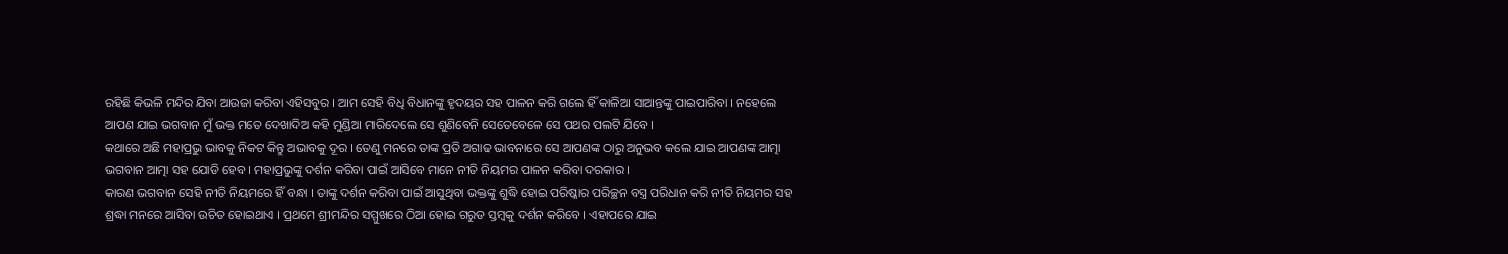ରହିଛି କିଭଳି ମନ୍ଦିର ଯିବା ଆଉଜା କରିବା ଏହିସବୁର । ଆମ ସେହି ବିଧି ବିଧାନଙ୍କୁ ହୃଦୟର ସହ ପାଳନ କରି ଗଲେ ହିଁ କାଳିଆ ସାଆନ୍ତଙ୍କୁ ପାଇପାରିବା । ନହେଲେ ଆପଣ ଯାଇ ଭଗବାନ ମୁଁ ଭକ୍ତ ମତେ ଦେଖାଦିଅ କହି ମୁଣ୍ଡିଆ ମାରିଦେଲେ ସେ ଶୁଣିବେନି ସେତେବେଳେ ସେ ପଥର ପଲଟି ଯିବେ ।
କଥାରେ ଅଛି ମହାପ୍ରଭୁ ଭାବକୁ ନିକଟ କିନ୍ତୁ ଅଭାବକୁ ଦୂର । ତେଣୁ ମନରେ ତାଙ୍କ ପ୍ରତି ଅଗାଢ ଭାବନାରେ ସେ ଆପଣଙ୍କ ଠାରୁ ଅନୁଭବ କଲେ ଯାଇ ଆପଣଙ୍କ ଆତ୍ମା ଭଗବାନ ଆତ୍ମା ସହ ଯୋଡି ହେବ । ମହାପ୍ରଭୁଙ୍କୁ ଦର୍ଶନ କରିବା ପାଇଁ ଆସିବେ ମାନେ ନୀତି ନିୟମର ପାଳନ କରିବା ଦରକାର ।
କାରଣ ଭଗବାନ ସେହି ନୀତି ନିୟମରେ ହିଁ ବନ୍ଧା । ତାଙ୍କୁ ଦର୍ଶନ କରିବା ପାଇଁ ଆସୁଥିବା ଭକ୍ତଙ୍କୁ ଶୁଦ୍ଧି ହୋଇ ପରିଷ୍କାର ପରିଚ୍ଛନ ବସ୍ତ୍ର ପରିଧାନ କରି ନୀତି ନିୟମର ସହ ଶ୍ରଦ୍ଧା ମନରେ ଆସିବା ଉଚିତ ହୋଇଥାଏ । ପ୍ରଥମେ ଶ୍ରୀମନ୍ଦିର ସମ୍ମୁଖରେ ଠିଆ ହୋଇ ଗରୁଡ ସ୍ତମ୍ବକୁ ଦର୍ଶନ କରିବେ । ଏହାପରେ ଯାଇ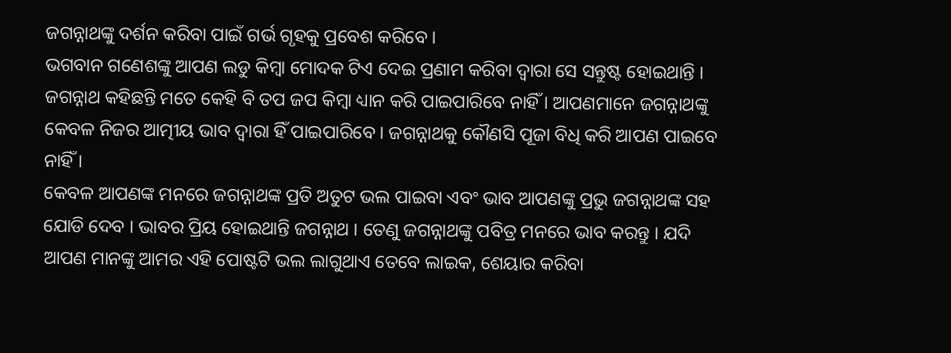ଜଗନ୍ନାଥଙ୍କୁ ଦର୍ଶନ କରିବା ପାଇଁ ଗର୍ଭ ଗୃହକୁ ପ୍ରବେଶ କରିବେ ।
ଭଗବାନ ଗଣେଶଙ୍କୁ ଆପଣ ଲଡୁ କିମ୍ବା ମୋଦକ ଟିଏ ଦେଇ ପ୍ରଣାମ କରିବା ଦ୍ଵାରା ସେ ସନ୍ତୁଷ୍ଟ ହୋଇଥାନ୍ତି । ଜଗନ୍ନାଥ କହିଛନ୍ତି ମତେ କେହି ବି ତପ ଜପ କିମ୍ବା ଧ୍ୟାନ କରି ପାଇପାରିବେ ନାହିଁ । ଆପଣମାନେ ଜଗନ୍ନାଥଙ୍କୁ କେବଳ ନିଜର ଆତ୍ମୀୟ ଭାବ ଦ୍ଵାରା ହିଁ ପାଇପାରିବେ । ଜଗନ୍ନାଥକୁ କୌଣସି ପୂଜା ବିଧି କରି ଆପଣ ପାଇବେ ନାହିଁ ।
କେବଳ ଆପଣଙ୍କ ମନରେ ଜଗନ୍ନାଥଙ୍କ ପ୍ରତି ଅତୁଟ ଭଲ ପାଇବା ଏବଂ ଭାବ ଆପଣଙ୍କୁ ପ୍ରଭୁ ଜଗନ୍ନାଥଙ୍କ ସହ ଯୋଡି ଦେବ । ଭାବର ପ୍ରିୟ ହୋଇଥାନ୍ତି ଜଗନ୍ନାଥ । ତେଣୁ ଜଗନ୍ନାଥଙ୍କୁ ପବିତ୍ର ମନରେ ଭାବ କରନ୍ତୁ । ଯଦି ଆପଣ ମାନଙ୍କୁ ଆମର ଏହି ପୋଷ୍ଟଟି ଭଲ ଲାଗୁଥାଏ ତେବେ ଲାଇକ, ଶେୟାର କରିବା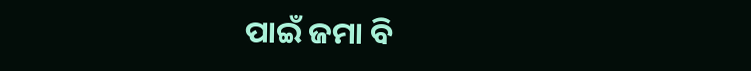ପାଇଁ ଜମା ବି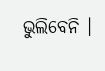ଭୁଲିବେନି ।